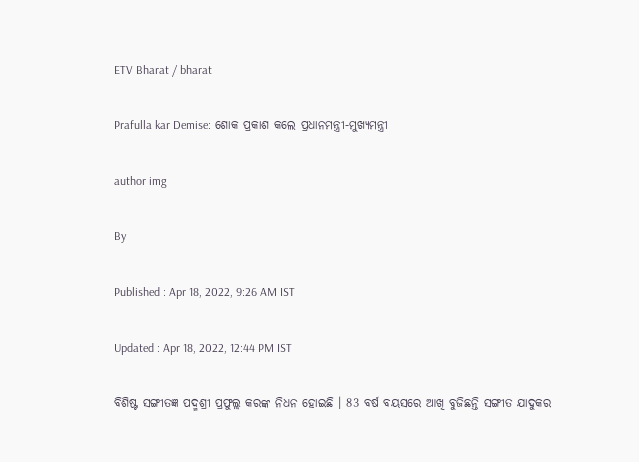ETV Bharat / bharat

Prafulla kar Demise: ଶୋକ ପ୍ରକାଶ କଲେ ପ୍ରଧାନମନ୍ତ୍ରୀ-ମୁଖ୍ୟମନ୍ତ୍ରୀ

author img

By

Published : Apr 18, 2022, 9:26 AM IST

Updated : Apr 18, 2022, 12:44 PM IST

ବିଶିଷ୍ଟ ସଙ୍ଗୀତଜ୍ଞ ପଦ୍ମଶ୍ରୀ ପ୍ରଫୁଲ୍ଲ କରଙ୍କ ନିଧନ ହୋଇଛି । 83 ବର୍ଷ ବୟସରେ ଆଖି ବୁଜିଛନ୍ତି ସଙ୍ଗୀତ ଯାଦୁକର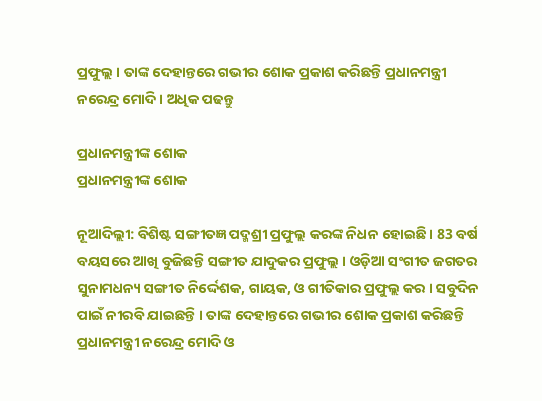ପ୍ରଫୁଲ୍ଲ । ତାଙ୍କ ଦେହାନ୍ତରେ ଗଭୀର ଶୋକ ପ୍ରକାଶ କରିଛନ୍ତି ପ୍ରଧାନମନ୍ତ୍ରୀ ନରେନ୍ଦ୍ର ମୋଦି । ଅଧିକ ପଢନ୍ତୁ

ପ୍ରଧାନମନ୍ତ୍ରୀଙ୍କ ଶୋକ
ପ୍ରଧାନମନ୍ତ୍ରୀଙ୍କ ଶୋକ

ନୂଆଦିଲ୍ଲୀ: ବିଶିଷ୍ଟ ସଙ୍ଗୀତଜ୍ଞ ପଦ୍ମଶ୍ରୀ ପ୍ରଫୁଲ୍ଲ କରଙ୍କ ନିଧନ ହୋଇଛି । 83 ବର୍ଷ ବୟସରେ ଆଖି ବୁଜିଛନ୍ତି ସଙ୍ଗୀତ ଯାଦୁକର ପ୍ରଫୁଲ୍ଲ । ଓଡ଼ିଆ ସଂଗୀତ ଜଗତର ସୁନାମଧନ୍ୟ ସଙ୍ଗୀତ ନିର୍ଦ୍ଦେଶକ, ଗାୟକ, ଓ ଗୀତିକାର ପ୍ରଫୁଲ୍ଲ କର । ସବୁଦିନ ପାଇଁ ନୀରବି ଯାଇଛନ୍ତି । ତାଙ୍କ ଦେହାନ୍ତରେ ଗଭୀର ଶୋକ ପ୍ରକାଶ କରିଛନ୍ତି ପ୍ରଧାନମନ୍ତ୍ରୀ ନରେନ୍ଦ୍ର ମୋଦି ଓ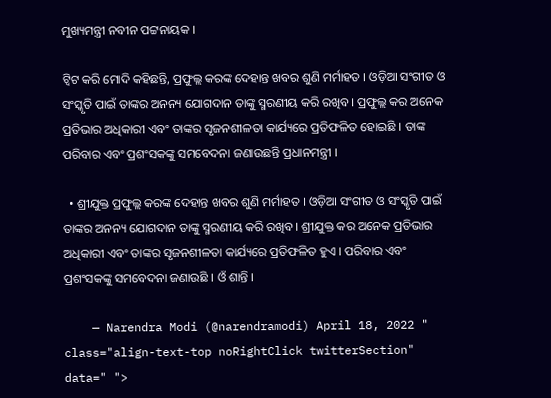ମୁଖ୍ୟମନ୍ତ୍ରୀ ନବୀନ ପଟ୍ଟନାୟକ ।

ଟ୍ବିଟ କରି ମୋଦି କହିଛନ୍ତି, ପ୍ରଫୁଲ୍ଲ କରଙ୍କ ଦେହାନ୍ତ ଖବର ଶୁଣି ମର୍ମାହତ । ଓଡ଼ିଆ ସଂଗୀତ ଓ ସଂସ୍କୃତି ପାଇଁ ତାଙ୍କର ଅନନ୍ୟ ଯୋଗଦାନ ତାଙ୍କୁ ସ୍ମରଣୀୟ କରି ରଖିବ । ପ୍ରଫୁଲ୍ଲ କର ଅନେକ ପ୍ରତିଭାର ଅଧିକାରୀ ଏବଂ ତାଙ୍କର ସୃଜନଶୀଳତା କାର୍ଯ୍ୟରେ ପ୍ରତିଫଳିତ ହୋଇଛି । ତାଙ୍କ ପରିବାର ଏବଂ ପ୍ରଶଂସକଙ୍କୁ ସମବେଦନା ଜଣାଉଛନ୍ତି ପ୍ରଧାନମନ୍ତ୍ରୀ ।

  • ଶ୍ରୀଯୁକ୍ତ ପ୍ରଫୁଲ୍ଲ କରଙ୍କ ଦେହାନ୍ତ ଖବର ଶୁଣି ମର୍ମାହତ । ଓଡ଼ିଆ ସଂଗୀତ ଓ ସଂସ୍କୃତି ପାଇଁ ତାଙ୍କର ଅନନ୍ୟ ଯୋଗଦାନ ତାଙ୍କୁ ସ୍ମରଣୀୟ କରି ରଖିବ । ଶ୍ରୀଯୁକ୍ତ କର ଅନେକ ପ୍ରତିଭାର ଅଧିକାରୀ ଏବଂ ତାଙ୍କର ସୃଜନଶୀଳତା କାର୍ଯ୍ୟରେ ପ୍ରତିଫଳିତ ହୁଏ । ପରିବାର ଏବଂ ପ୍ରଶଂସକଙ୍କୁ ସମବେଦନା ଜଣାଉଛି । ଓଁ ଶାନ୍ତି ।

    — Narendra Modi (@narendramodi) April 18, 2022 " class="align-text-top noRightClick twitterSection" data=" ">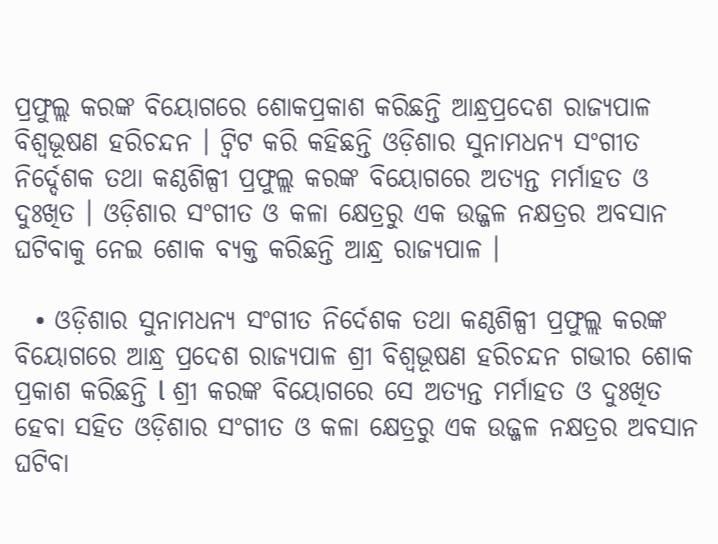ପ୍ରଫୁଲ୍ଲ କରଙ୍କ ବିୟୋଗରେ ଶୋକପ୍ରକାଶ କରିଛନ୍ତି ଆନ୍ଧ୍ରପ୍ରଦେଶ ରାଜ୍ୟପାଳ ବିଶ୍ବଭୂଷଣ ହରିଚନ୍ଦନ । ଟ୍ବିଟ କରି କହିଛନ୍ତି ଓଡ଼ିଶାର ସୁନାମଧନ୍ୟ ସଂଗୀତ ନିର୍ଦ୍ଦେଶକ ତଥା କଣ୍ଠଶିଳ୍ପୀ ପ୍ରଫୁଲ୍ଲ କରଙ୍କ ବିୟୋଗରେ ଅତ୍ୟନ୍ତ ମର୍ମାହତ ଓ ଦୁଃଖିତ । ଓଡ଼ିଶାର ସଂଗୀତ ଓ କଳା କ୍ଷେତ୍ରରୁ ଏକ ଉଜ୍ଜଳ ନକ୍ଷତ୍ରର ଅବସାନ ଘଟିବାକୁ ନେଇ ଶୋକ ବ୍ୟକ୍ତ କରିଛନ୍ତି ଆନ୍ଧ୍ର ରାଜ୍ୟପାଳ ।

  • ଓଡ଼ିଶାର ସୁନାମଧନ୍ୟ ସଂଗୀତ ନିର୍ଦେଶକ ତଥା କଣ୍ଠଶିଳ୍ପୀ ପ୍ରଫୁଲ୍ଲ କରଙ୍କ ବିୟୋଗରେ ଆନ୍ଧ୍ର ପ୍ରଦେଶ ରାଜ୍ୟପାଳ ଶ୍ରୀ ବିଶ୍ୱଭୂଷଣ ହରିଚନ୍ଦନ ଗଭୀର ଶୋକ ପ୍ରକାଶ କରିଛନ୍ତି l ଶ୍ରୀ କରଙ୍କ ବିୟୋଗରେ ସେ ଅତ୍ୟନ୍ତ ମର୍ମାହତ ଓ ଦୁଃଖିତ ହେବା ସହିତ ଓଡ଼ିଶାର ସଂଗୀତ ଓ କଳା କ୍ଷେତ୍ରରୁ ଏକ ଉଜ୍ଜଳ ନକ୍ଷତ୍ରର ଅବସାନ ଘଟିବା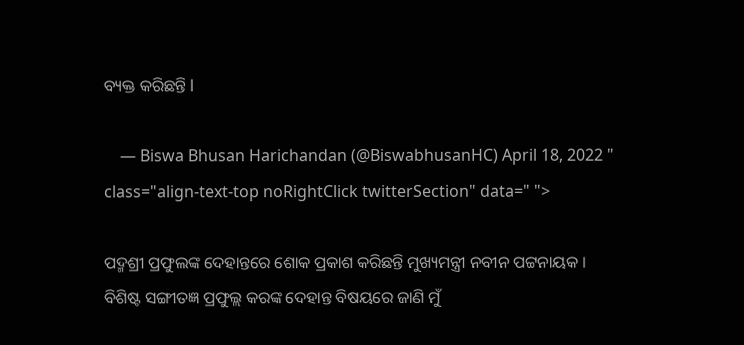ବ୍ୟକ୍ତ କରିଛନ୍ତି l

    — Biswa Bhusan Harichandan (@BiswabhusanHC) April 18, 2022 " class="align-text-top noRightClick twitterSection" data=" ">

ପଦ୍ମଶ୍ରୀ ପ୍ରଫୁଲଙ୍କ ଦେହାନ୍ତରେ ଶୋକ ପ୍ରକାଶ କରିଛନ୍ତି ମୁଖ୍ୟମନ୍ତ୍ରୀ ନବୀନ ପଟ୍ଟନାୟକ । ବିଶିଷ୍ଟ ସଙ୍ଗୀତଜ୍ଞ ପ୍ରଫୁଲ୍ଲ କରଙ୍କ ଦେହାନ୍ତ ବିଷୟରେ ଜାଣି ମୁଁ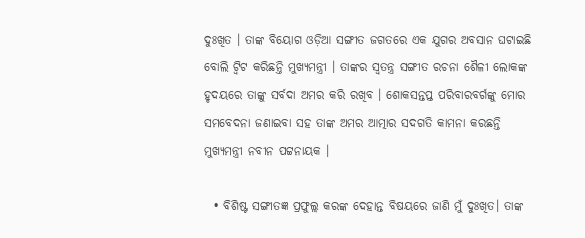ଦୁଃଖିତ । ତାଙ୍କ ବିୟୋଗ ଓଡ଼ିଆ ସଙ୍ଗୀତ ଜଗତରେ ଏକ ଯୁଗର ଅବସାନ ଘଟାଇଛି ବୋଲି ଟ୍ବିଟ କରିଛନ୍ତି ମୁଖ୍ୟମନ୍ତ୍ରୀ । ତାଙ୍କର ସ୍ୱତନ୍ତ୍ର ସଙ୍ଗୀତ ରଚନା ଶୈଳୀ ଲୋକଙ୍କ ହୃଦୟରେ ତାଙ୍କୁ ସର୍ବଦା ଅମର କରି ରଖିବ । ଶୋକସନ୍ତପ୍ତ ପରିବାରବର୍ଗଙ୍କୁ ମୋର ସମବେଦନା ଜଣାଇବା ସହ ତାଙ୍କ ଅମର ଆତ୍ମାର ସଦଗତି କାମନା କରଛନ୍ତି ମୁଖ୍ୟମନ୍ତ୍ରୀ ନବୀନ ପଟ୍ଟନାୟକ ।

  • ବିଶିଷ୍ଟ ସଙ୍ଗୀତଜ୍ଞ ପ୍ରଫୁଲ୍ଲ କରଙ୍କ ଦେହାନ୍ତ ବିଷୟରେ ଜାଣି ମୁଁ ଦୁଃଖିତ। ତାଙ୍କ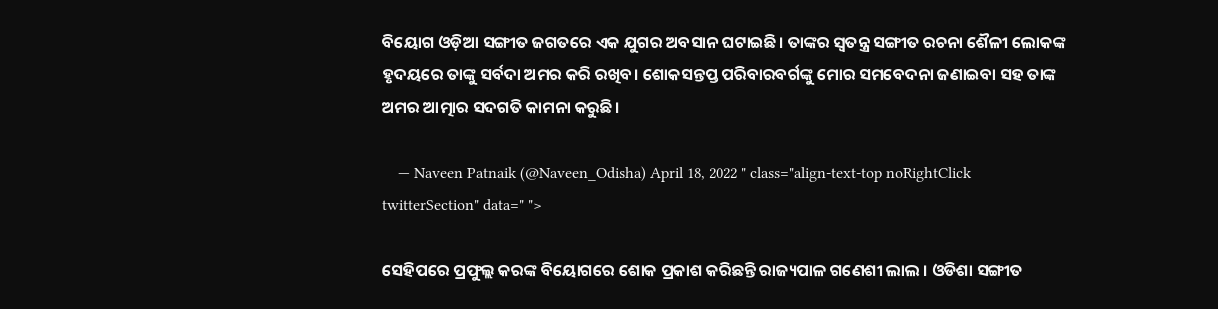ବିୟୋଗ ଓଡ଼ିଆ ସଙ୍ଗୀତ ଜଗତରେ ଏକ ଯୁଗର ଅବସାନ ଘଟାଇଛି। ତାଙ୍କର ସ୍ୱତନ୍ତ୍ର ସଙ୍ଗୀତ ରଚନା ଶୈଳୀ ଲୋକଙ୍କ ହୃଦୟରେ ତାଙ୍କୁ ସର୍ବଦା ଅମର କରି ରଖିବ। ଶୋକସନ୍ତପ୍ତ ପରିବାରବର୍ଗଙ୍କୁ ମୋର ସମବେଦନା ଜଣାଇବା ସହ ତାଙ୍କ ଅମର ଆତ୍ମାର ସଦଗତି କାମନା କରୁଛି।

    — Naveen Patnaik (@Naveen_Odisha) April 18, 2022 " class="align-text-top noRightClick twitterSection" data=" ">

ସେହିପରେ ପ୍ରଫୁଲ୍ଲ କରଙ୍କ ବିୟୋଗରେ ଶୋକ ପ୍ରକାଶ କରିଛନ୍ତି ରାଜ୍ୟପାଳ ଗଣେଶୀ ଲାଲ । ଓଡିଶା ସଙ୍ଗୀତ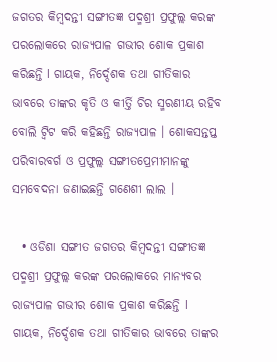ଜଗତର କିମ୍ବଦନ୍ତୀ ସଙ୍ଗୀତଜ୍ଞ ପଦ୍ମଶ୍ରୀ ପ୍ରଫୁଲ୍ଲ କରଙ୍କ ପରଲୋକରେ ରାଜ୍ୟପାଳ ଗଭୀର ଶୋକ ପ୍ରକାଶ କରିଛନ୍ତି l ଗାୟକ, ନିର୍ଦ୍ଦେଶକ ତଥା ଗୀତିକାର ଭାବରେ ତାଙ୍କର କୃତି ଓ କୀର୍ତ୍ତି ଚିର ସ୍ମରଣୀୟ ରହିବ ବୋଲି ଟ୍ବିଟ କରି କହିଛନ୍ତି ରାଜ୍ୟପାଳ । ଶୋକସନ୍ତପ୍ତ ପରିବାରବର୍ଗ ଓ ପ୍ରଫୁଲ୍ଲ ସଙ୍ଗୀତପ୍ରେମୀମାନଙ୍କୁ ସମବେଦନା ଜଣାଇଛନ୍ତି ଗଣେଶୀ ଲାଲ ।

  • ଓଡିଶା ସଙ୍ଗୀତ ଜଗତର କିମ୍ବଦନ୍ତୀ ସଙ୍ଗୀତଜ୍ଞ ପଦ୍ମଶ୍ରୀ ପ୍ରଫୁଲ୍ଲ କରଙ୍କ ପରଲୋକରେ ମାନ୍ୟବର ରାଜ୍ୟପାଳ ଗଭୀର ଶୋକ ପ୍ରକାଶ କରିଛନ୍ତି l ଗାୟକ, ନିର୍ଦ୍ଦେଶକ ତଥା ଗୀତିକାର ଭାବରେ ତାଙ୍କର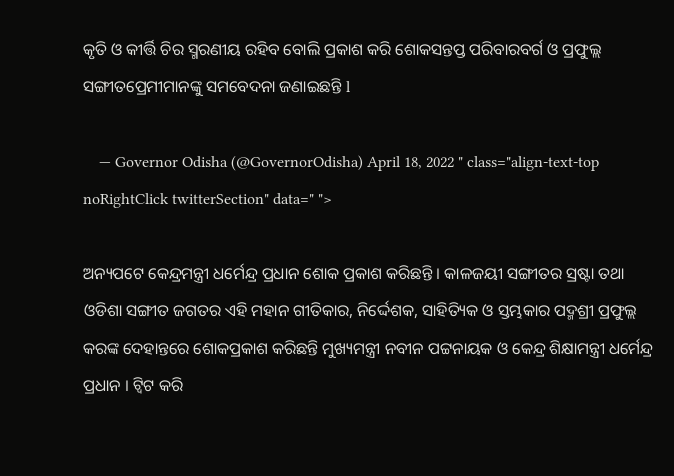କୃତି ଓ କୀର୍ତ୍ତି ଚିର ସ୍ମରଣୀୟ ରହିବ ବୋଲି ପ୍ରକାଶ କରି ଶୋକସନ୍ତପ୍ତ ପରିବାରବର୍ଗ ଓ ପ୍ରଫୁଲ୍ଲ ସଙ୍ଗୀତପ୍ରେମୀମାନଙ୍କୁ ସମବେଦନା ଜଣାଇଛନ୍ତି l

    — Governor Odisha (@GovernorOdisha) April 18, 2022 " class="align-text-top noRightClick twitterSection" data=" ">

ଅନ୍ୟପଟେ କେନ୍ଦ୍ରମନ୍ତ୍ରୀ ଧର୍ମେନ୍ଦ୍ର ପ୍ରଧାନ ଶୋକ ପ୍ରକାଶ କରିଛନ୍ତି । କାଳଜୟୀ ସଙ୍ଗୀତର ସ୍ରଷ୍ଟା ତଥା ଓଡିଶା ସଙ୍ଗୀତ ଜଗତର ଏହି ମହାନ ଗୀତିକାର, ନିର୍ଦ୍ଦେଶକ, ସାହିତ୍ୟିକ ଓ ସ୍ତମ୍ଭକାର ପଦ୍ମଶ୍ରୀ ପ୍ରଫୁଲ୍ଲ କରଙ୍କ ଦେହାନ୍ତରେ ଶୋକପ୍ରକାଶ କରିଛନ୍ତି ମୁଖ୍ୟମନ୍ତ୍ରୀ ନବୀନ ପଟ୍ଟନାୟକ ଓ କେନ୍ଦ୍ର ଶିକ୍ଷାମନ୍ତ୍ରୀ ଧର୍ମେନ୍ଦ୍ର ପ୍ରଧାନ । ଟ୍ବିଟ କରି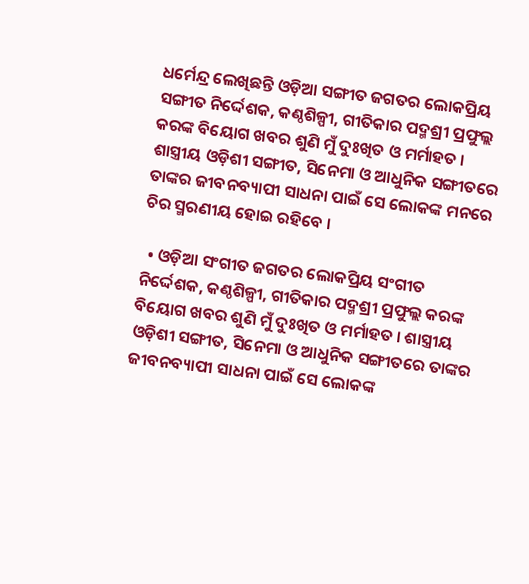ଧର୍ମେନ୍ଦ୍ର ଲେଖିଛନ୍ତି ଓଡ଼ିଆ ସଙ୍ଗୀତ ଜଗତର ଲୋକପ୍ରିୟ ସଙ୍ଗୀତ ନିର୍ଦ୍ଦେଶକ, କଣ୍ଠଶିଳ୍ପୀ, ଗୀତିକାର ପଦ୍ମଶ୍ରୀ ପ୍ରଫୁଲ୍ଲ କରଙ୍କ ବିୟୋଗ ଖବର ଶୁଣି ମୁଁ ଦୁଃଖିତ ଓ ମର୍ମାହତ । ଶାସ୍ତ୍ରୀୟ ଓଡ଼ିଶୀ ସଙ୍ଗୀତ, ସିନେମା ଓ ଆଧୁନିକ ସଙ୍ଗୀତରେ ତାଙ୍କର ଜୀବନବ୍ୟାପୀ ସାଧନା ପାଇଁ ସେ ଲୋକଙ୍କ ମନରେ ଚିର ସ୍ମରଣୀୟ ହୋଇ ରହିବେ ।

  • ଓଡ଼ିଆ ସଂଗୀତ ଜଗତର ଲୋକପ୍ରିୟ ସଂଗୀତ ନିର୍ଦ୍ଦେଶକ, କଣ୍ଠଶିଳ୍ପୀ, ଗୀତିକାର ପଦ୍ମଶ୍ରୀ ପ୍ରଫୁଲ୍ଲ କରଙ୍କ ବିୟୋଗ ଖବର ଶୁଣି ମୁଁ ଦୁଃଖିତ ଓ ମର୍ମାହତ । ଶାସ୍ତ୍ରୀୟ ଓଡ଼ିଶୀ ସଙ୍ଗୀତ, ସିନେମା ଓ ଆଧୁନିକ ସଙ୍ଗୀତରେ ତାଙ୍କର ଜୀବନବ୍ୟାପୀ ସାଧନା ପାଇଁ ସେ ଲୋକଙ୍କ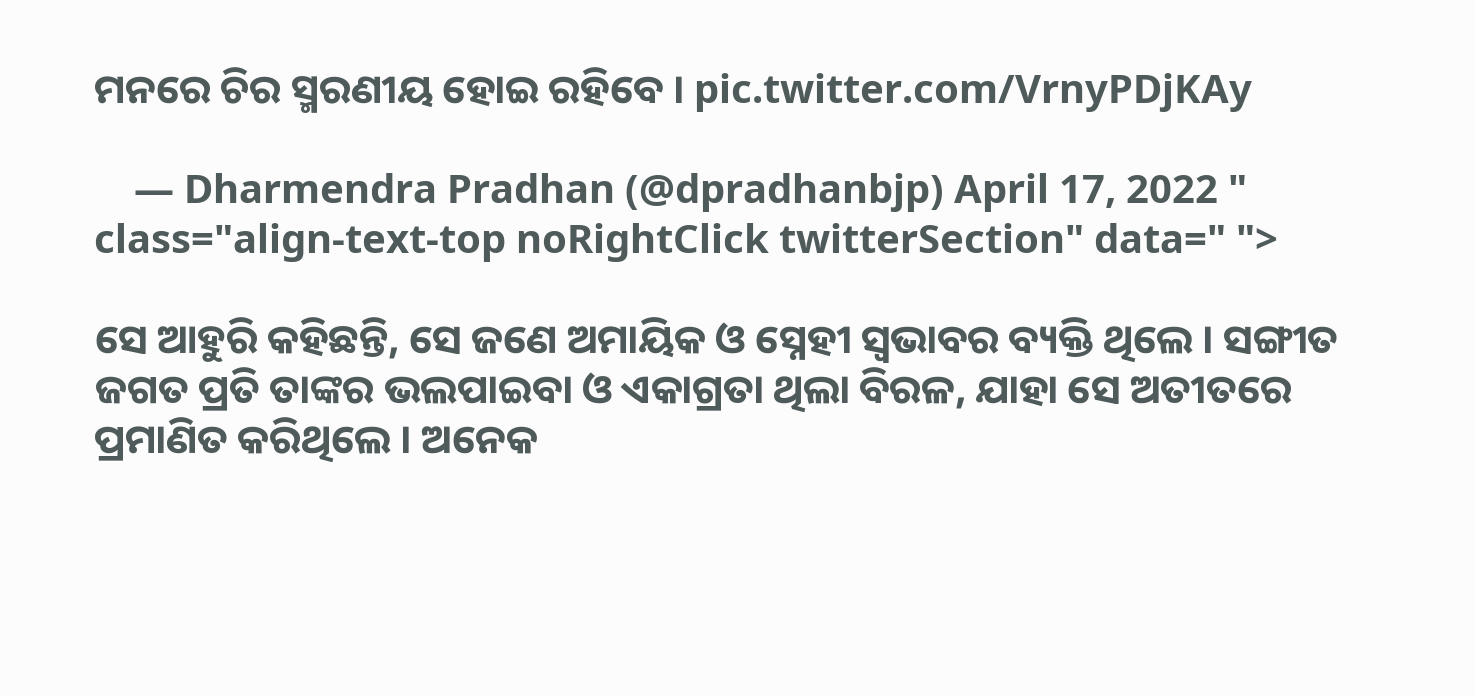ମନରେ ଚିର ସ୍ମରଣୀୟ ହୋଇ ରହିବେ । pic.twitter.com/VrnyPDjKAy

    — Dharmendra Pradhan (@dpradhanbjp) April 17, 2022 " class="align-text-top noRightClick twitterSection" data=" ">

ସେ ଆହୁରି କହିଛନ୍ତି, ସେ ଜଣେ ଅମାୟିକ ଓ ସ୍ନେହୀ ସ୍ୱଭାବର ବ୍ୟକ୍ତି ଥିଲେ । ସଙ୍ଗୀତ ଜଗତ ପ୍ରତି ତାଙ୍କର ଭଲପାଇବା ଓ ଏକାଗ୍ରତା ଥିଲା ବିରଳ, ଯାହା ସେ ଅତୀତରେ ପ୍ରମାଣିତ କରିଥିଲେ । ଅନେକ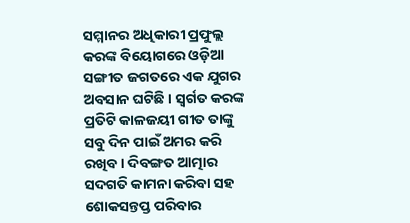ସମ୍ମାନର ଅଧିକାରୀ ପ୍ରଫୁଲ୍ଲ କରଙ୍କ ବିୟୋଗରେ ଓଡ଼ିଆ ସଙ୍ଗୀତ ଜଗତରେ ଏକ ଯୁଗର ଅବସାନ ଘଟିଛି । ସ୍ୱର୍ଗତ କରଙ୍କ ପ୍ରତିଟି କାଳଜୟୀ ଗୀତ ତାଙ୍କୁ ସବୁ ଦିନ ପାଇଁ ଅମର କରି ରଖିବ । ଦିବଙ୍ଗତ ଆତ୍ମାର ସଦଗତି କାମନା କରିବା ସହ ଶୋକସନ୍ତପ୍ତ ପରିବାର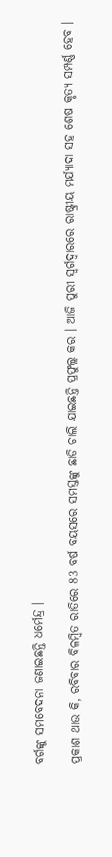ବର୍ଗଙ୍କୁ ସମବେଦନା ଜଣାଇଛନ୍ତି ଧର୍ମେନ୍ଦ୍ର ।

ପ୍ରକାଶ ଥାଉ କି, ରବିବାର ବିଳମ୍ବିତ ରାତିରେ 83 ବର୍ଷ ବୟସରେ ସମସ୍ତଙ୍କୁ ଛାଡି ଚାଲି ଯାଇଛନ୍ତି ପ୍ରଫୁଲ୍ଲ କର । ଆଜି ପୁରୀ ସ୍ବର୍ଗଦ୍ବାରରେ ରାଷ୍ଟ୍ରୀୟ ମର୍ଯ୍ୟାଦା ସହ ଶେଷ କୃତ୍ୟ ସମ୍ପର୍ଣ୍ଣ ହେବ ।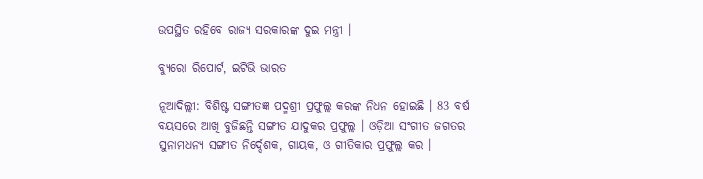ଉପସ୍ଥିତ ରହିବେ ରାଜ୍ୟ ସରକାରଙ୍କ ଦୁଇ ମନ୍ତ୍ରୀ ।

ବ୍ଯୁରୋ ରିପୋର୍ଟ, ଇଟିଭି ଭାରତ

ନୂଆଦିଲ୍ଲୀ: ବିଶିଷ୍ଟ ସଙ୍ଗୀତଜ୍ଞ ପଦ୍ମଶ୍ରୀ ପ୍ରଫୁଲ୍ଲ କରଙ୍କ ନିଧନ ହୋଇଛି । 83 ବର୍ଷ ବୟସରେ ଆଖି ବୁଜିଛନ୍ତି ସଙ୍ଗୀତ ଯାଦୁକର ପ୍ରଫୁଲ୍ଲ । ଓଡ଼ିଆ ସଂଗୀତ ଜଗତର ସୁନାମଧନ୍ୟ ସଙ୍ଗୀତ ନିର୍ଦ୍ଦେଶକ, ଗାୟକ, ଓ ଗୀତିକାର ପ୍ରଫୁଲ୍ଲ କର ।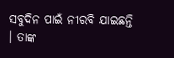ସବୁଦିନ ପାଇଁ ନୀରବି ଯାଇଛନ୍ତି । ତାଙ୍କ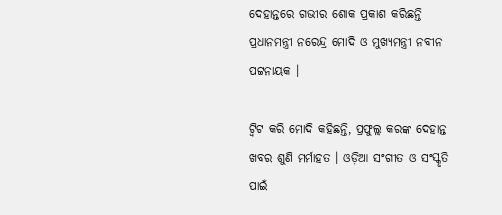ଦେହାନ୍ତରେ ଗଭୀର ଶୋକ ପ୍ରକାଶ କରିଛନ୍ତି ପ୍ରଧାନମନ୍ତ୍ରୀ ନରେନ୍ଦ୍ର ମୋଦି ଓ ମୁଖ୍ୟମନ୍ତ୍ରୀ ନବୀନ ପଟ୍ଟନାୟକ ।

ଟ୍ବିଟ କରି ମୋଦି କହିଛନ୍ତି, ପ୍ରଫୁଲ୍ଲ କରଙ୍କ ଦେହାନ୍ତ ଖବର ଶୁଣି ମର୍ମାହତ । ଓଡ଼ିଆ ସଂଗୀତ ଓ ସଂସ୍କୃତି ପାଇଁ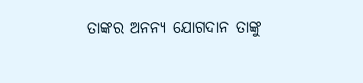ତାଙ୍କର ଅନନ୍ୟ ଯୋଗଦାନ ତାଙ୍କୁ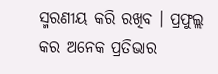ସ୍ମରଣୀୟ କରି ରଖିବ । ପ୍ରଫୁଲ୍ଲ କର ଅନେକ ପ୍ରତିଭାର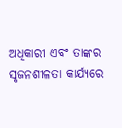ଅଧିକାରୀ ଏବଂ ତାଙ୍କର ସୃଜନଶୀଳତା କାର୍ଯ୍ୟରେ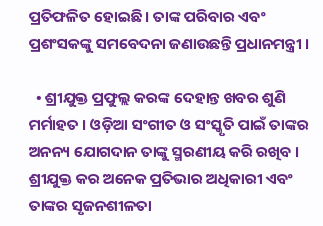ପ୍ରତିଫଳିତ ହୋଇଛି । ତାଙ୍କ ପରିବାର ଏବଂ ପ୍ରଶଂସକଙ୍କୁ ସମବେଦନା ଜଣାଉଛନ୍ତି ପ୍ରଧାନମନ୍ତ୍ରୀ ।

  • ଶ୍ରୀଯୁକ୍ତ ପ୍ରଫୁଲ୍ଲ କରଙ୍କ ଦେହାନ୍ତ ଖବର ଶୁଣି ମର୍ମାହତ । ଓଡ଼ିଆ ସଂଗୀତ ଓ ସଂସ୍କୃତି ପାଇଁ ତାଙ୍କର ଅନନ୍ୟ ଯୋଗଦାନ ତାଙ୍କୁ ସ୍ମରଣୀୟ କରି ରଖିବ । ଶ୍ରୀଯୁକ୍ତ କର ଅନେକ ପ୍ରତିଭାର ଅଧିକାରୀ ଏବଂ ତାଙ୍କର ସୃଜନଶୀଳତା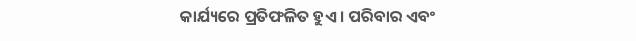କାର୍ଯ୍ୟରେ ପ୍ରତିଫଳିତ ହୁଏ । ପରିବାର ଏବଂ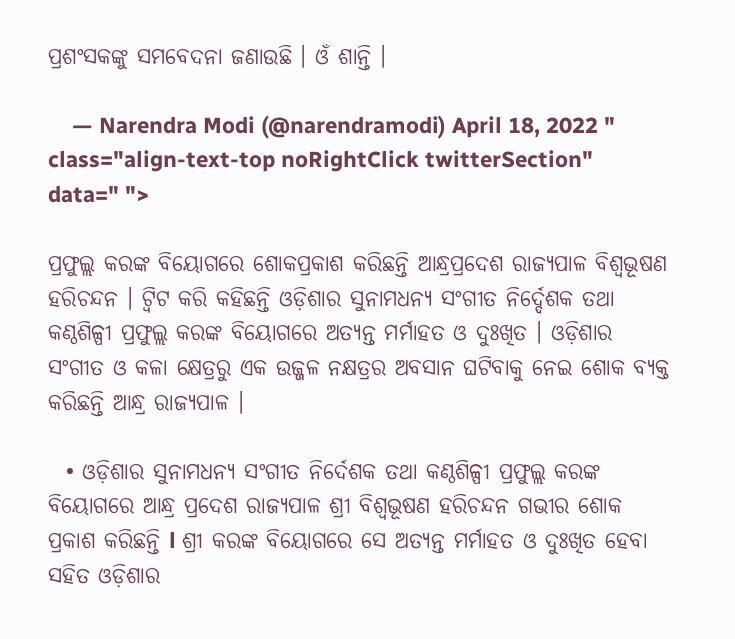ପ୍ରଶଂସକଙ୍କୁ ସମବେଦନା ଜଣାଉଛି । ଓଁ ଶାନ୍ତି ।

    — Narendra Modi (@narendramodi) April 18, 2022 " class="align-text-top noRightClick twitterSection" data=" ">

ପ୍ରଫୁଲ୍ଲ କରଙ୍କ ବିୟୋଗରେ ଶୋକପ୍ରକାଶ କରିଛନ୍ତି ଆନ୍ଧ୍ରପ୍ରଦେଶ ରାଜ୍ୟପାଳ ବିଶ୍ବଭୂଷଣ ହରିଚନ୍ଦନ । ଟ୍ବିଟ କରି କହିଛନ୍ତି ଓଡ଼ିଶାର ସୁନାମଧନ୍ୟ ସଂଗୀତ ନିର୍ଦ୍ଦେଶକ ତଥା କଣ୍ଠଶିଳ୍ପୀ ପ୍ରଫୁଲ୍ଲ କରଙ୍କ ବିୟୋଗରେ ଅତ୍ୟନ୍ତ ମର୍ମାହତ ଓ ଦୁଃଖିତ । ଓଡ଼ିଶାର ସଂଗୀତ ଓ କଳା କ୍ଷେତ୍ରରୁ ଏକ ଉଜ୍ଜଳ ନକ୍ଷତ୍ରର ଅବସାନ ଘଟିବାକୁ ନେଇ ଶୋକ ବ୍ୟକ୍ତ କରିଛନ୍ତି ଆନ୍ଧ୍ର ରାଜ୍ୟପାଳ ।

  • ଓଡ଼ିଶାର ସୁନାମଧନ୍ୟ ସଂଗୀତ ନିର୍ଦେଶକ ତଥା କଣ୍ଠଶିଳ୍ପୀ ପ୍ରଫୁଲ୍ଲ କରଙ୍କ ବିୟୋଗରେ ଆନ୍ଧ୍ର ପ୍ରଦେଶ ରାଜ୍ୟପାଳ ଶ୍ରୀ ବିଶ୍ୱଭୂଷଣ ହରିଚନ୍ଦନ ଗଭୀର ଶୋକ ପ୍ରକାଶ କରିଛନ୍ତି l ଶ୍ରୀ କରଙ୍କ ବିୟୋଗରେ ସେ ଅତ୍ୟନ୍ତ ମର୍ମାହତ ଓ ଦୁଃଖିତ ହେବା ସହିତ ଓଡ଼ିଶାର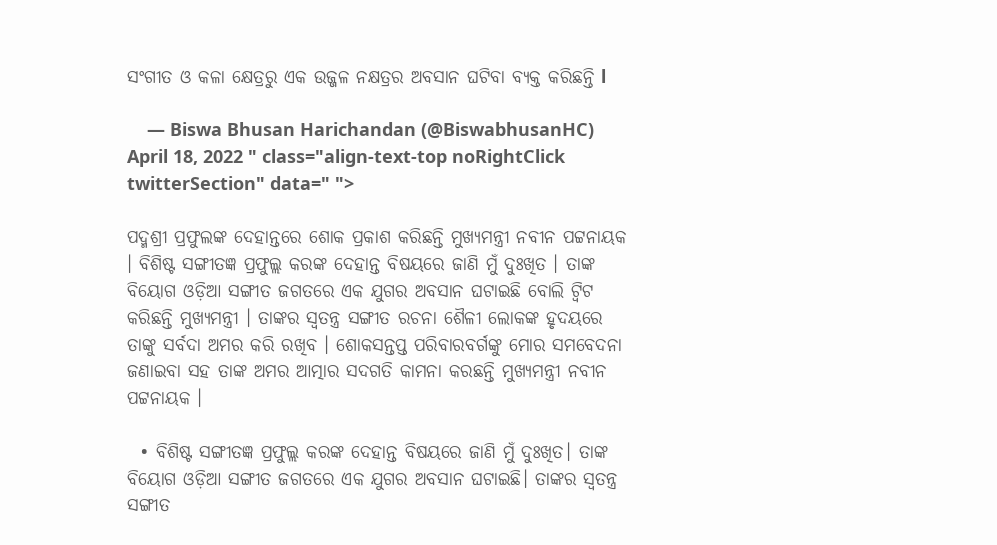ସଂଗୀତ ଓ କଳା କ୍ଷେତ୍ରରୁ ଏକ ଉଜ୍ଜଳ ନକ୍ଷତ୍ରର ଅବସାନ ଘଟିବା ବ୍ୟକ୍ତ କରିଛନ୍ତି l

    — Biswa Bhusan Harichandan (@BiswabhusanHC) April 18, 2022 " class="align-text-top noRightClick twitterSection" data=" ">

ପଦ୍ମଶ୍ରୀ ପ୍ରଫୁଲଙ୍କ ଦେହାନ୍ତରେ ଶୋକ ପ୍ରକାଶ କରିଛନ୍ତି ମୁଖ୍ୟମନ୍ତ୍ରୀ ନବୀନ ପଟ୍ଟନାୟକ । ବିଶିଷ୍ଟ ସଙ୍ଗୀତଜ୍ଞ ପ୍ରଫୁଲ୍ଲ କରଙ୍କ ଦେହାନ୍ତ ବିଷୟରେ ଜାଣି ମୁଁ ଦୁଃଖିତ । ତାଙ୍କ ବିୟୋଗ ଓଡ଼ିଆ ସଙ୍ଗୀତ ଜଗତରେ ଏକ ଯୁଗର ଅବସାନ ଘଟାଇଛି ବୋଲି ଟ୍ବିଟ କରିଛନ୍ତି ମୁଖ୍ୟମନ୍ତ୍ରୀ । ତାଙ୍କର ସ୍ୱତନ୍ତ୍ର ସଙ୍ଗୀତ ରଚନା ଶୈଳୀ ଲୋକଙ୍କ ହୃଦୟରେ ତାଙ୍କୁ ସର୍ବଦା ଅମର କରି ରଖିବ । ଶୋକସନ୍ତପ୍ତ ପରିବାରବର୍ଗଙ୍କୁ ମୋର ସମବେଦନା ଜଣାଇବା ସହ ତାଙ୍କ ଅମର ଆତ୍ମାର ସଦଗତି କାମନା କରଛନ୍ତି ମୁଖ୍ୟମନ୍ତ୍ରୀ ନବୀନ ପଟ୍ଟନାୟକ ।

  • ବିଶିଷ୍ଟ ସଙ୍ଗୀତଜ୍ଞ ପ୍ରଫୁଲ୍ଲ କରଙ୍କ ଦେହାନ୍ତ ବିଷୟରେ ଜାଣି ମୁଁ ଦୁଃଖିତ। ତାଙ୍କ ବିୟୋଗ ଓଡ଼ିଆ ସଙ୍ଗୀତ ଜଗତରେ ଏକ ଯୁଗର ଅବସାନ ଘଟାଇଛି। ତାଙ୍କର ସ୍ୱତନ୍ତ୍ର ସଙ୍ଗୀତ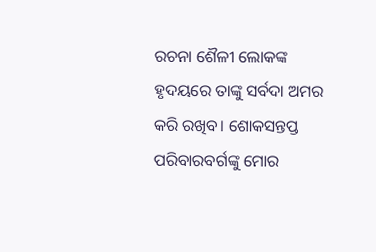ରଚନା ଶୈଳୀ ଲୋକଙ୍କ ହୃଦୟରେ ତାଙ୍କୁ ସର୍ବଦା ଅମର କରି ରଖିବ। ଶୋକସନ୍ତପ୍ତ ପରିବାରବର୍ଗଙ୍କୁ ମୋର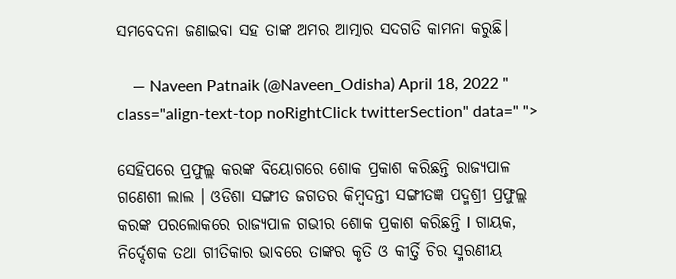ସମବେଦନା ଜଣାଇବା ସହ ତାଙ୍କ ଅମର ଆତ୍ମାର ସଦଗତି କାମନା କରୁଛି।

    — Naveen Patnaik (@Naveen_Odisha) April 18, 2022 " class="align-text-top noRightClick twitterSection" data=" ">

ସେହିପରେ ପ୍ରଫୁଲ୍ଲ କରଙ୍କ ବିୟୋଗରେ ଶୋକ ପ୍ରକାଶ କରିଛନ୍ତି ରାଜ୍ୟପାଳ ଗଣେଶୀ ଲାଲ । ଓଡିଶା ସଙ୍ଗୀତ ଜଗତର କିମ୍ବଦନ୍ତୀ ସଙ୍ଗୀତଜ୍ଞ ପଦ୍ମଶ୍ରୀ ପ୍ରଫୁଲ୍ଲ କରଙ୍କ ପରଲୋକରେ ରାଜ୍ୟପାଳ ଗଭୀର ଶୋକ ପ୍ରକାଶ କରିଛନ୍ତି l ଗାୟକ, ନିର୍ଦ୍ଦେଶକ ତଥା ଗୀତିକାର ଭାବରେ ତାଙ୍କର କୃତି ଓ କୀର୍ତ୍ତି ଚିର ସ୍ମରଣୀୟ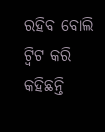ରହିବ ବୋଲି ଟ୍ବିଟ କରି କହିଛନ୍ତି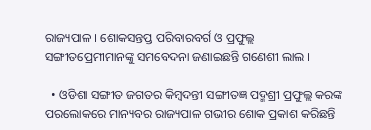ରାଜ୍ୟପାଳ । ଶୋକସନ୍ତପ୍ତ ପରିବାରବର୍ଗ ଓ ପ୍ରଫୁଲ୍ଲ ସଙ୍ଗୀତପ୍ରେମୀମାନଙ୍କୁ ସମବେଦନା ଜଣାଇଛନ୍ତି ଗଣେଶୀ ଲାଲ ।

  • ଓଡିଶା ସଙ୍ଗୀତ ଜଗତର କିମ୍ବଦନ୍ତୀ ସଙ୍ଗୀତଜ୍ଞ ପଦ୍ମଶ୍ରୀ ପ୍ରଫୁଲ୍ଲ କରଙ୍କ ପରଲୋକରେ ମାନ୍ୟବର ରାଜ୍ୟପାଳ ଗଭୀର ଶୋକ ପ୍ରକାଶ କରିଛନ୍ତି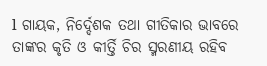l ଗାୟକ, ନିର୍ଦ୍ଦେଶକ ତଥା ଗୀତିକାର ଭାବରେ ତାଙ୍କର କୃତି ଓ କୀର୍ତ୍ତି ଚିର ସ୍ମରଣୀୟ ରହିବ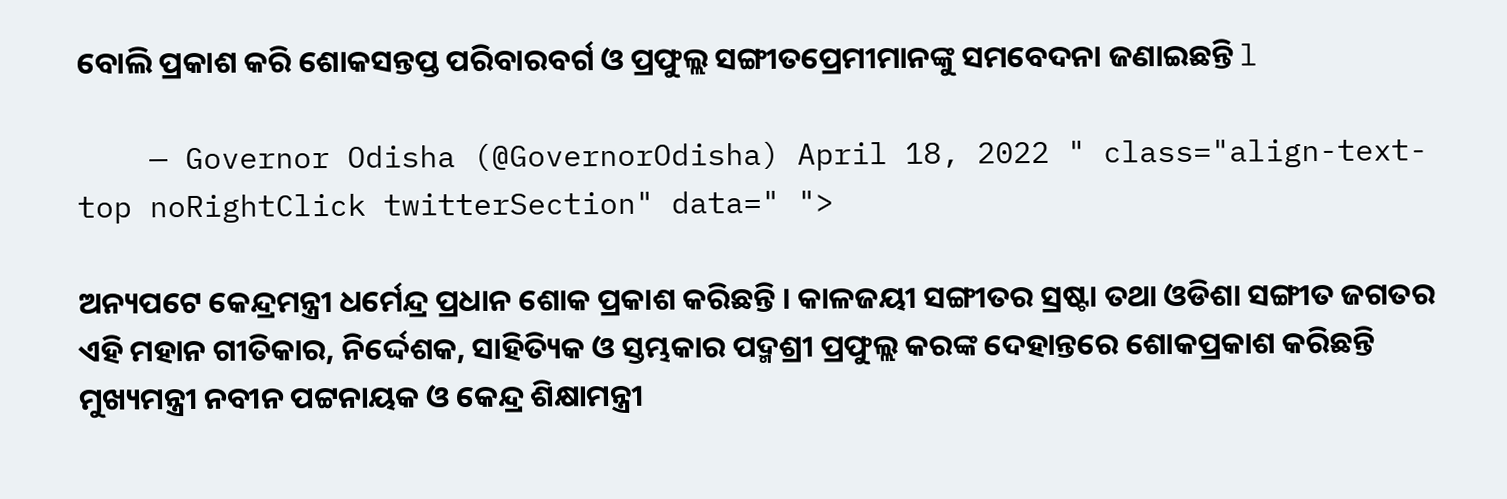ବୋଲି ପ୍ରକାଶ କରି ଶୋକସନ୍ତପ୍ତ ପରିବାରବର୍ଗ ଓ ପ୍ରଫୁଲ୍ଲ ସଙ୍ଗୀତପ୍ରେମୀମାନଙ୍କୁ ସମବେଦନା ଜଣାଇଛନ୍ତି l

    — Governor Odisha (@GovernorOdisha) April 18, 2022 " class="align-text-top noRightClick twitterSection" data=" ">

ଅନ୍ୟପଟେ କେନ୍ଦ୍ରମନ୍ତ୍ରୀ ଧର୍ମେନ୍ଦ୍ର ପ୍ରଧାନ ଶୋକ ପ୍ରକାଶ କରିଛନ୍ତି । କାଳଜୟୀ ସଙ୍ଗୀତର ସ୍ରଷ୍ଟା ତଥା ଓଡିଶା ସଙ୍ଗୀତ ଜଗତର ଏହି ମହାନ ଗୀତିକାର, ନିର୍ଦ୍ଦେଶକ, ସାହିତ୍ୟିକ ଓ ସ୍ତମ୍ଭକାର ପଦ୍ମଶ୍ରୀ ପ୍ରଫୁଲ୍ଲ କରଙ୍କ ଦେହାନ୍ତରେ ଶୋକପ୍ରକାଶ କରିଛନ୍ତି ମୁଖ୍ୟମନ୍ତ୍ରୀ ନବୀନ ପଟ୍ଟନାୟକ ଓ କେନ୍ଦ୍ର ଶିକ୍ଷାମନ୍ତ୍ରୀ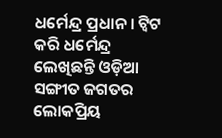ଧର୍ମେନ୍ଦ୍ର ପ୍ରଧାନ । ଟ୍ବିଟ କରି ଧର୍ମେନ୍ଦ୍ର ଲେଖିଛନ୍ତି ଓଡ଼ିଆ ସଙ୍ଗୀତ ଜଗତର ଲୋକପ୍ରିୟ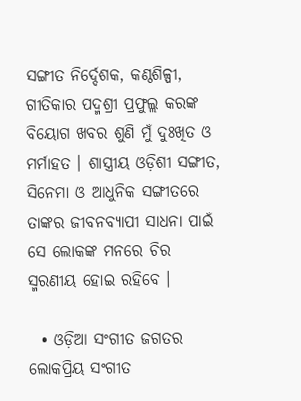ସଙ୍ଗୀତ ନିର୍ଦ୍ଦେଶକ, କଣ୍ଠଶିଳ୍ପୀ, ଗୀତିକାର ପଦ୍ମଶ୍ରୀ ପ୍ରଫୁଲ୍ଲ କରଙ୍କ ବିୟୋଗ ଖବର ଶୁଣି ମୁଁ ଦୁଃଖିତ ଓ ମର୍ମାହତ । ଶାସ୍ତ୍ରୀୟ ଓଡ଼ିଶୀ ସଙ୍ଗୀତ, ସିନେମା ଓ ଆଧୁନିକ ସଙ୍ଗୀତରେ ତାଙ୍କର ଜୀବନବ୍ୟାପୀ ସାଧନା ପାଇଁ ସେ ଲୋକଙ୍କ ମନରେ ଚିର ସ୍ମରଣୀୟ ହୋଇ ରହିବେ ।

  • ଓଡ଼ିଆ ସଂଗୀତ ଜଗତର ଲୋକପ୍ରିୟ ସଂଗୀତ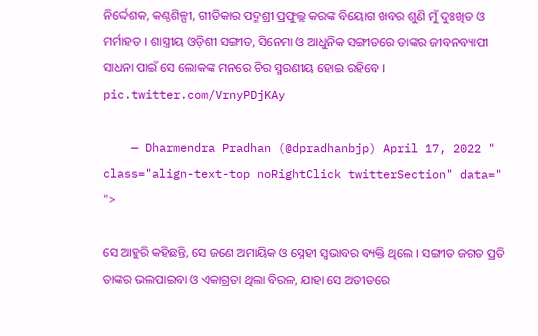ନିର୍ଦ୍ଦେଶକ, କଣ୍ଠଶିଳ୍ପୀ, ଗୀତିକାର ପଦ୍ମଶ୍ରୀ ପ୍ରଫୁଲ୍ଲ କରଙ୍କ ବିୟୋଗ ଖବର ଶୁଣି ମୁଁ ଦୁଃଖିତ ଓ ମର୍ମାହତ । ଶାସ୍ତ୍ରୀୟ ଓଡ଼ିଶୀ ସଙ୍ଗୀତ, ସିନେମା ଓ ଆଧୁନିକ ସଙ୍ଗୀତରେ ତାଙ୍କର ଜୀବନବ୍ୟାପୀ ସାଧନା ପାଇଁ ସେ ଲୋକଙ୍କ ମନରେ ଚିର ସ୍ମରଣୀୟ ହୋଇ ରହିବେ । pic.twitter.com/VrnyPDjKAy

    — Dharmendra Pradhan (@dpradhanbjp) April 17, 2022 " class="align-text-top noRightClick twitterSection" data=" ">

ସେ ଆହୁରି କହିଛନ୍ତି, ସେ ଜଣେ ଅମାୟିକ ଓ ସ୍ନେହୀ ସ୍ୱଭାବର ବ୍ୟକ୍ତି ଥିଲେ । ସଙ୍ଗୀତ ଜଗତ ପ୍ରତି ତାଙ୍କର ଭଲପାଇବା ଓ ଏକାଗ୍ରତା ଥିଲା ବିରଳ, ଯାହା ସେ ଅତୀତରେ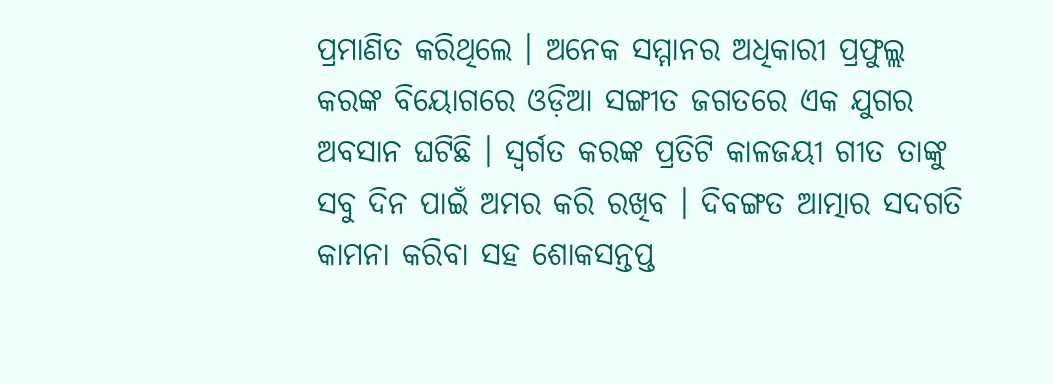ପ୍ରମାଣିତ କରିଥିଲେ । ଅନେକ ସମ୍ମାନର ଅଧିକାରୀ ପ୍ରଫୁଲ୍ଲ କରଙ୍କ ବିୟୋଗରେ ଓଡ଼ିଆ ସଙ୍ଗୀତ ଜଗତରେ ଏକ ଯୁଗର ଅବସାନ ଘଟିଛି । ସ୍ୱର୍ଗତ କରଙ୍କ ପ୍ରତିଟି କାଳଜୟୀ ଗୀତ ତାଙ୍କୁ ସବୁ ଦିନ ପାଇଁ ଅମର କରି ରଖିବ । ଦିବଙ୍ଗତ ଆତ୍ମାର ସଦଗତି କାମନା କରିବା ସହ ଶୋକସନ୍ତପ୍ତ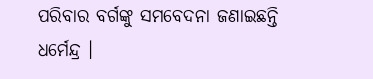ପରିବାର ବର୍ଗଙ୍କୁ ସମବେଦନା ଜଣାଇଛନ୍ତି ଧର୍ମେନ୍ଦ୍ର ।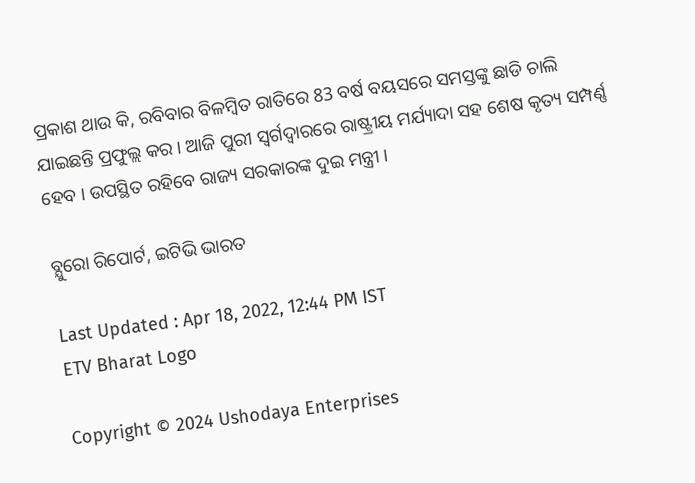ପ୍ରକାଶ ଥାଉ କି, ରବିବାର ବିଳମ୍ବିତ ରାତିରେ 83 ବର୍ଷ ବୟସରେ ସମସ୍ତଙ୍କୁ ଛାଡି ଚାଲି ଯାଇଛନ୍ତି ପ୍ରଫୁଲ୍ଲ କର । ଆଜି ପୁରୀ ସ୍ବର୍ଗଦ୍ବାରରେ ରାଷ୍ଟ୍ରୀୟ ମର୍ଯ୍ୟାଦା ସହ ଶେଷ କୃତ୍ୟ ସମ୍ପର୍ଣ୍ଣ ହେବ । ଉପସ୍ଥିତ ରହିବେ ରାଜ୍ୟ ସରକାରଙ୍କ ଦୁଇ ମନ୍ତ୍ରୀ ।

ବ୍ଯୁରୋ ରିପୋର୍ଟ, ଇଟିଭି ଭାରତ

Last Updated : Apr 18, 2022, 12:44 PM IST
ETV Bharat Logo

Copyright © 2024 Ushodaya Enterprises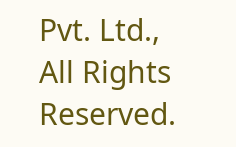Pvt. Ltd., All Rights Reserved.